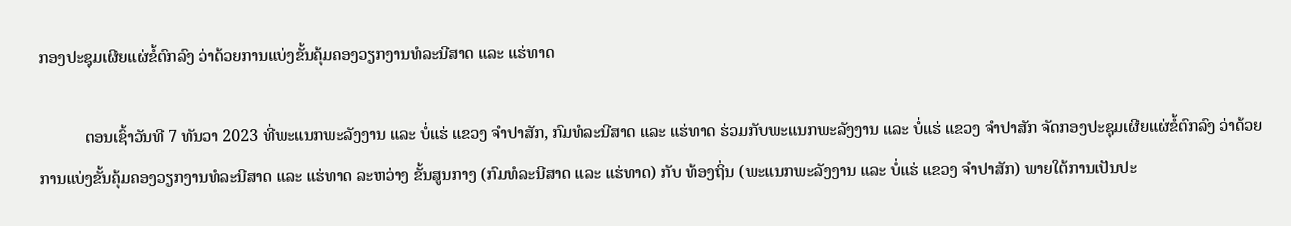ກອງປະຊຸມເຜີຍແຜ່ຂໍ້ຕົກລົງ ວ່າດ້ວຍການແບ່ງຂັ້ນຄຸ້ມຄອງວຽກງານທໍລະນີສາດ ແລະ ແຮ່ທາດ

           ຕອນເຊົ້າວັນທີ 7 ທັນວາ 2023 ທີ່ພະແນກພະລັງງານ ແລະ ບໍ່ແຮ່ ແຂວງ ຈໍາປາສັກ, ກົມທໍລະນີສາດ ແລະ ແຮ່ທາດ ຮ່ວມກັບພະແນກພະລັງງານ ແລະ ບໍ່ແຮ່ ແຂວງ ຈໍາປາສັກ ຈັດກອງປະຊຸມເຜີຍແຜ່ຂໍ້ຕົກລົງ ວ່າດ້ວຍການແບ່ງຂັ້ນຄຸ້ມຄອງວຽກງານທໍລະນີສາດ ແລະ ແຮ່ທາດ ລະຫວ່າງ ຂັ້ນສູນກາງ (ກົມທໍລະນີສາດ ແລະ ແຮ່ທາດ) ກັບ ທ້ອງຖິ່ນ (ພະແນກພະລັງງານ ແລະ ບໍ່ແຮ່ ແຂວງ ຈໍາປາສັກ) ພາຍໃຕ້ການເປັນປະ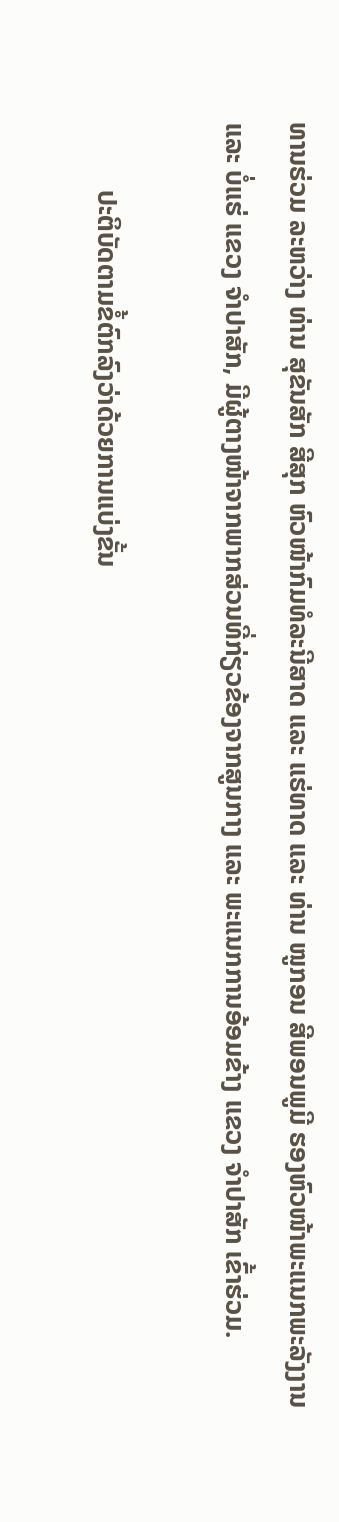ທານຮ່ວມ ລະຫວ່າງ ທ່ານ ສຸຂັນສັກ ສີສຸກ ຫົວໜ້າກົມທໍລະນີສາດ ແລະ ແຮ່ທາດ ແລະ ທ່ານ ໜູກອນ ສີພອນພູມີ ຮອງຫົວໜ້າພະແນກພະລັງງານ ແລະ ບໍ່ແຮ່ ແຂວງ ຈໍາປາສັກ, ມີຜູ້ຕາງໜ້າຈາກພາກສ່ວນທີ່ກ່ຽວຂ້ອງຈາກສູນກາງ ແລະ ພະແນກການອ້ອມຂ້າງ ແຂວງ ຈໍາປາສັກ ເຂົ້າຮ່ວມ.

          ປະຕິບັດຕາມຂໍ້ຕົກລົງວ່າດ້ວຍການແບ່ງຂັ້ນ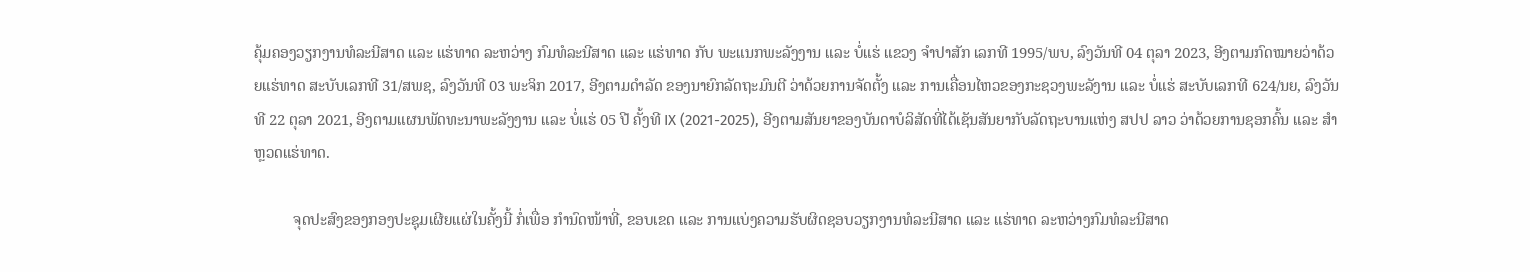ຄຸ້ມຄອງວຽກງານທໍລະນີສາດ ແລະ ແຮ່ທາດ ລະຫວ່າງ ກົມທໍລະນີສາດ ແລະ ແຮ່ທາດ ກັບ ພະແນກພະລັງງານ ແລະ ບໍ່ແຮ່ ແຂວງ ຈໍາປາສັກ ເລກທີ 1995/ພບ, ລົງວັນທີ 04 ຕຸລາ 2023, ອີງຕາມກົດໝາຍວ່າດ້ວຍແຮ່ທາດ ສະບັບເລກທີ 31/ສພຊ, ລົງວັນທີ 03 ພະຈິກ 2017, ອີງຕາມດໍາລັດ ຂອງນາຍົກລັດຖະມົນຕີ ວ່າດ້ວຍການຈັດຕັ້ງ ແລະ ການເຄື່ອນໄຫວຂອງກະຊວງພະລັງານ ແລະ ບໍ່ແຮ່ ສະບັບເລກທີ 624/ນຍ, ລົງວັນທີ 22 ຕຸລາ 2021, ອີງຕາມແຜນພັດທະນາພະລັງງານ ແລະ ບໍ່ແຮ່ 05 ປີ ຄັ້ງທີ IX (2021-2025), ອີງຕາມສັນຍາຂອງບັນດາບໍລິສັດທີ່ໄດ້ເຊັນສັນຍາກັບລັດຖະບານແຫ່ງ ສປປ ລາວ ວ່າດ້ວຍການຊອກຄົ້ນ ແລະ ສຳຫຼວດແຮ່ທາດ.

          ຈຸດປະສົງຂອງກອງປະຊຸມເຜີຍແຜ່ໃນຄັ້ງນີ້ ກໍ່ເພື່ອ ກໍານົດໜ້າທີ່, ຂອບເຂດ ແລະ ການແບ່ງຄວາມຮັບຜິດຊອບວຽກງານທໍລະນີສາດ ແລະ ແຮ່ທາດ ລະຫວ່າງກົມທໍລະນີສາດ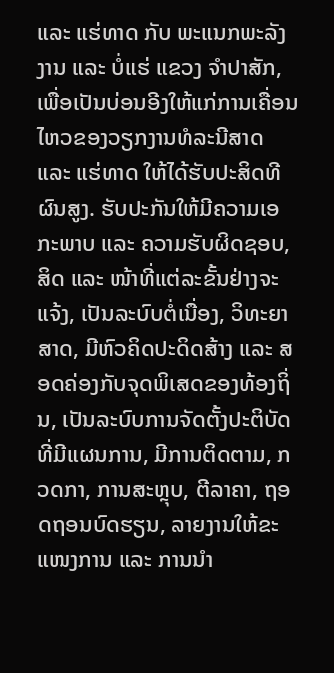ແລະ ແຮ່ທາດ ກັບ ພະແນກພະລັງງານ ແລະ ບໍ່ແຮ່ ແຂວງ ຈໍາປາສັກ, ເພື່ອເປັນບ່ອນອີງໃຫ້ແກ່ການເຄື່ອນໄຫວຂອງວຽກງານທໍລະນີສາດ ແລະ ແຮ່ທາດ ໃຫ້ໄດ້ຮັບປະສິດທີຜົນສູງ. ຮັບປະກັນໃຫ້ມີຄວາມເອກະພາບ ແລະ ຄວາມຮັບຜິດຊອບ, ສິດ ແລະ ໜ້າທີ່ແຕ່ລະຂັ້ນຢ່າງຈະແຈ້ງ, ເປັນລະບົບຕໍ່ເນື່ອງ, ວິທະຍາສາດ, ມີຫົວຄິດປະດິດສ້າງ ແລະ ສອດຄ່ອງກັບຈຸດພິເສດຂອງທ້ອງຖິ່ນ, ເປັນລະບົບການຈັດຕັ້ງປະຕິບັດທີ່ມີແຜນການ, ມີການຕິດຕາມ, ກວດກາ, ການສະຫຼຸບ, ຕີລາຄາ, ຖອດຖອນບົດຮຽນ, ລາຍງານໃຫ້ຂະແໜງການ ແລະ ການນຳ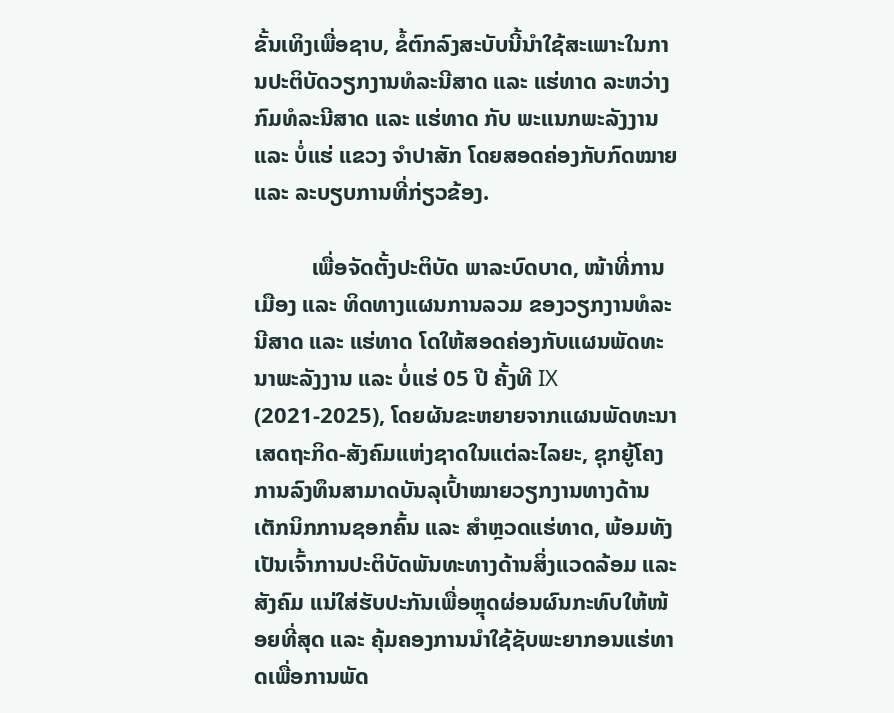ຂັ້ນເທິງເພື່ອຊາບ, ຂໍ້ຕົກລົງສະບັບນີ້ນຳໃຊ້ສະເພາະໃນການປະຕິບັດວຽກງານທໍລະນີສາດ ແລະ ແຮ່ທາດ ລະຫວ່າງກົມທໍລະນີສາດ ແລະ ແຮ່ທາດ ກັບ ພະແນກພະລັງງານ ແລະ ບໍ່ແຮ່ ແຂວງ ຈໍາປາສັກ ໂດຍສອດຄ່ອງກັບກົດໝາຍ ແລະ ລະບຽບການທີ່ກ່ຽວຂ້ອງ.

          ເພື່ອຈັດຕັ້ງປະຕິບັດ ພາລະບົດບາດ, ໜ້າທີ່ການເມືອງ ແລະ ທິດທາງແຜນການລວມ ຂອງວຽກງານທໍລະນີສາດ ແລະ ແຮ່ທາດ ໂດໃຫ້ສອດຄ່ອງກັບແຜນພັດທະນາພະລັງງານ ແລະ ບໍ່ແຮ່ 05 ປີ ຄັ້ງທີ IX (2021-2025), ໂດຍຜັນຂະຫຍາຍຈາກແຜນພັດທະນາເສດຖະກິດ-ສັງຄົມແຫ່ງຊາດໃນແຕ່ລະໄລຍະ, ຊຸກຍູ້ໂຄງການລົງທຶນສາມາດບັນລຸເປົ້າໝາຍວຽກງານທາງດ້ານເຕັກນິກການຊອກຄົ້ນ ແລະ ສຳຫຼວດແຮ່ທາດ, ພ້ອມທັງເປັນເຈົ້າການປະຕິບັດພັນທະທາງດ້ານສິ່ງແວດລ້ອມ ແລະ ສັງຄົມ ແນ່ໃສ່ຮັບປະກັນເພື່ອຫຼຸດຜ່ອນຜົນກະທົບໃຫ້ໜ້ອຍທີ່ສຸດ ແລະ ຄຸ້ມຄອງການນຳໃຊ້ຊັບພະຍາກອນແຮ່ທາດເພື່ອການພັດ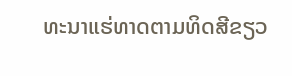ທະນາແຮ່ທາດຕາມທິດສີຂຽວ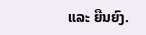ແລະ ຍືນຍົງ.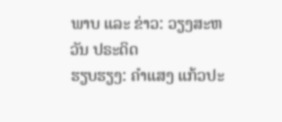ພາບ ແລະ ຂ່າວ: ວຽງສະຫວັນ ປຣະດິດ
ຮຽບຮຽງ: ຄຳແສງ ແກ້ວປະ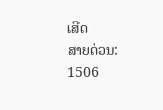ເສີດ
ສາຍດ່ວນ: 1506